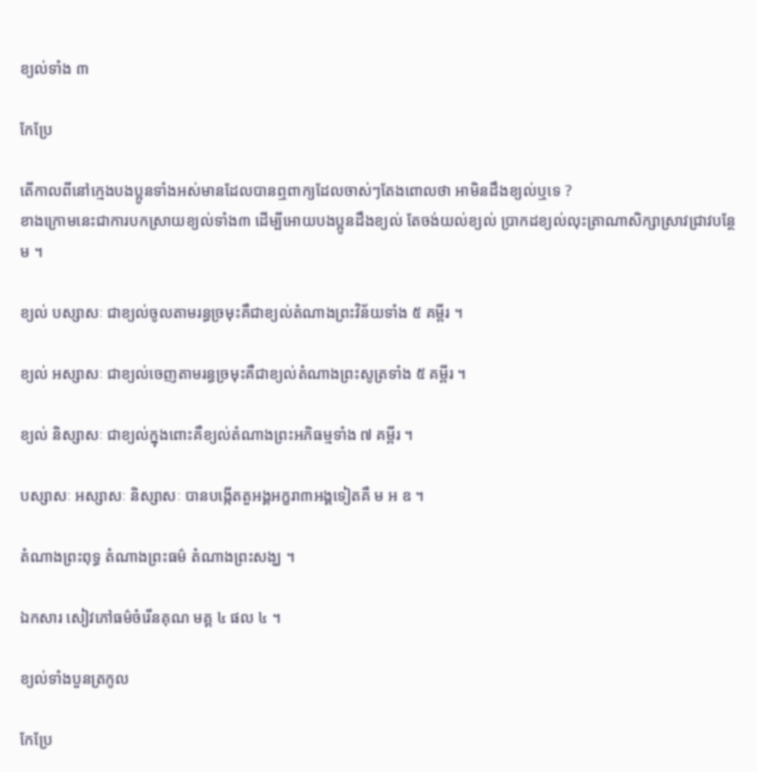ខ្យល់ទាំង ៣

កែប្រែ

តើកាលពីនៅក្មេងបងប្អូនទាំងអស់មានដែលបានឮពាក្យដែលចាស់ៗតែងពោលថា អាមិនដឹងខ្យល់ឬទេ ?
ខាងក្រោមនេះជាការបកស្រាយខ្យល់ទាំង៣ ដើម្បីអោយបងប្អូនដឹងខ្យល់ តែចង់យល់ខ្យល់ ប្រាកដខ្យល់លុះត្រាណាសិក្សាស្រាវជ្រាវបន្ថែម ។

ខ្យល់ បស្សាសៈ ជាខ្យល់ចូលតាមរន្ធច្រមុះគឺជាខ្យល់តំណាងព្រះវិន័យទាំង ៥ គម្ពីរ ។

ខ្យល់ អស្សាសៈ ជាខ្យល់ចេញតាមរន្ធច្រមុះគឺជាខ្យល់តំណាងព្រះសូត្រទាំង ៥ គម្ពីរ ។

ខ្យល់ និស្សាសៈ ជាខ្យល់ក្នុងពោះគឺខ្យល់តំណាងព្រះអភិធម្មទាំង ៧ គម្ពីរ ។

បស្សាសៈ អស្សាសៈ និស្សាសៈ បានបង្កើតតួអង្គអក្ខរា៣អង្គទៀតគឺ ម អ ឧ ។

តំណាងព្រះពុទ្ធ តំណាងព្រះធម៌ តំណាងព្រះសង្ឃ ។

ឯកសារ សៀវភៅធម៌ចំរើនគុណ មគ្គ ៤ ផល ៤ ។

ខ្យល់ទាំងបួនត្រកូល

កែប្រែ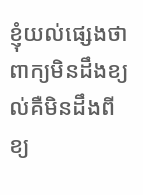ខ្ញុំយល់ផ្សេងថា ពាក្យមិនដឹងខ្យល់គឺមិនដឹងពីខ្យ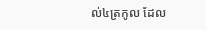ល់៤ត្រកូល ដែល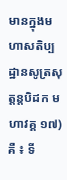មានក្នុងមហាសតិប្បដ្ឋានសូត្រសុត្តន្តបិដក មហាវគ្គ ១៧) គឺ ៖ ទី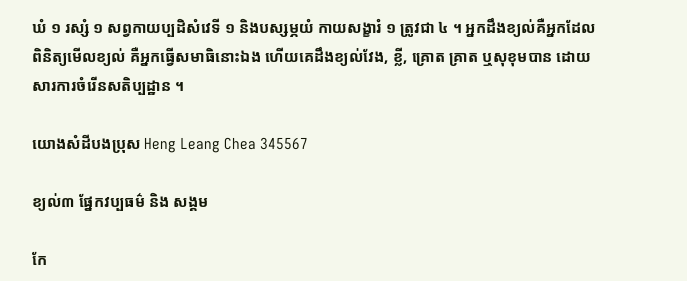ឃំ ១ រស្សំ ១ សព្វកាយប្បដិសំវេទី ១ និងបស្សម្ភយំ កាយសង្ខារំ ១ ត្រូវជា ៤ ។ អ្នកដឹងខ្យល់គឺអ្នកដែលពិនិត្យមើលខ្យល់ គឺអ្នកធ្វើសមាធិនោះឯង ហើយគេដឹងខ្យល់វែង, ខ្លី, គ្រោត គ្រាត ឬសុខុមបាន ដោយសារការចំរើនសតិប្បដ្ឋាន ។

យោងសំដីបងប្រុស Heng Leang Chea 345567

ខ្យល់៣ ផ្នែកវប្បធម៌ និង សង្គម

កែ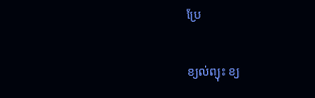ប្រែ

ខ្យល់ព្យុះ ខ្យ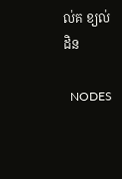ល់គ ខ្យល់ដិន

  NODES